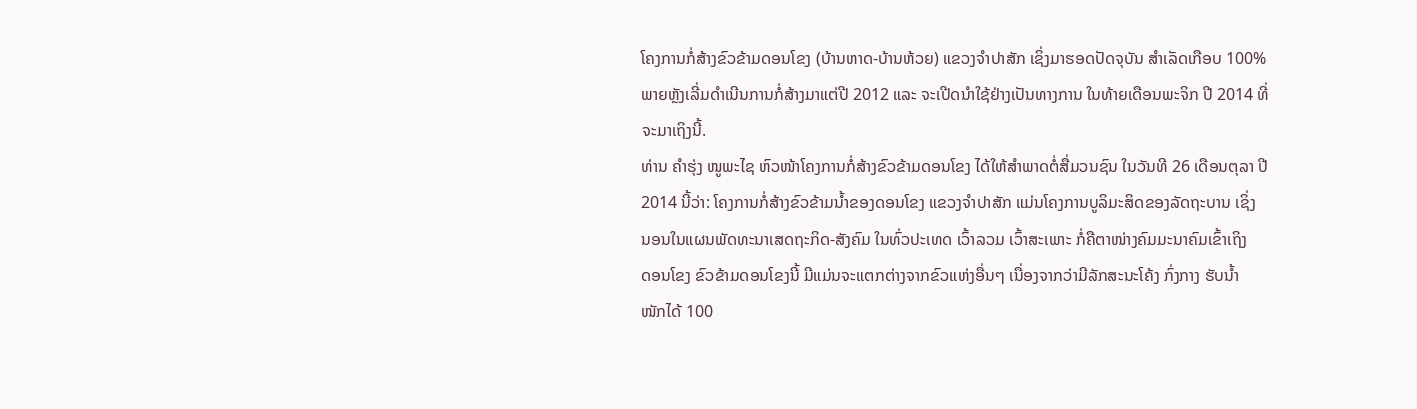ໂຄງການກໍ່ສ້າງຂົວຂ້າມດອນໂຂງ (ບ້ານຫາດ-ບ້ານຫ້ວຍ) ແຂວງຈຳປາສັກ ເຊິ່ງມາຮອດປັດຈຸບັນ ສຳເລັດເກືອບ 100%
ພາຍຫຼັງເລີ່ມດຳເນີນການກໍ່ສ້າງມາແຕ່ປີ 2012 ແລະ ຈະເປີດນຳໃຊ້ຢ່າງເປັນທາງການ ໃນທ້າຍເດືອນພະຈິກ ປີ 2014 ທີ່
ຈະມາເຖິງນີ້.
ທ່ານ ຄຳຮຸ່ງ ໜູພະໄຊ ຫົວໜ້າໂຄງການກໍ່ສ້າງຂົວຂ້າມດອນໂຂງ ໄດ້ໃຫ້ສຳພາດຕໍ່ສື່ມວນຊົນ ໃນວັນທີ 26 ເດືອນຕຸລາ ປີ
2014 ນີ້ວ່າ: ໂຄງການກໍ່ສ້າງຂົວຂ້າມນ້ຳຂອງດອນໂຂງ ແຂວງຈຳປາສັກ ແມ່ນໂຄງການບູລິມະສິດຂອງລັດຖະບານ ເຊິ່ງ
ນອນໃນແຜນພັດທະນາເສດຖະກິດ-ສັງຄົມ ໃນທົ່ວປະເທດ ເວົ້າລວມ ເວົ້າສະເພາະ ກໍ່ຄືຕາໜ່າງຄົມມະນາຄົມເຂົ້າເຖິງ
ດອນໂຂງ ຂົວຂ້າມດອນໂຂງນີ້ ມີແມ່ນຈະແຕກຕ່າງຈາກຂົວແຫ່ງອື່ນໆ ເນື່ອງຈາກວ່າມີລັກສະນະໂຄ້ງ ກົ່ງກາງ ຮັບນ້ຳ
ໜັກໄດ້ 100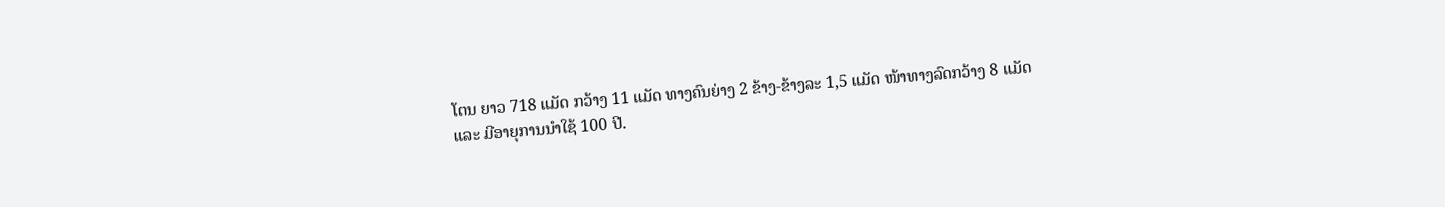ໂຕນ ຍາວ 718 ແມັດ ກວ້າງ 11 ແມັດ ທາງຄົນຍ່າງ 2 ຂ້າງ-ຂ້າງລະ 1,5 ແມັດ ໜ້າທາງລົດກວ້າງ 8 ແມັດ
ແລະ ມີອາຍຸການນຳໃຊ້ 100 ປີ.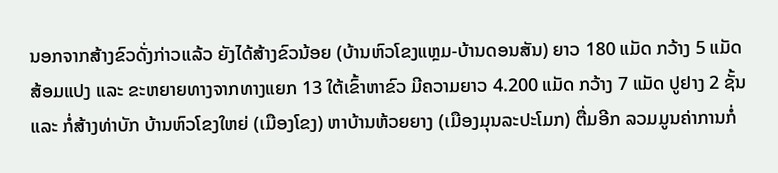ນອກຈາກສ້າງຂົວດັ່ງກ່າວແລ້ວ ຍັງໄດ້ສ້າງຂົວນ້ອຍ (ບ້ານຫົວໂຂງແຫຼມ-ບ້ານດອນສັນ) ຍາວ 180 ແມັດ ກວ້າງ 5 ແມັດ
ສ້ອມແປງ ແລະ ຂະຫຍາຍທາງຈາກທາງແຍກ 13 ໃຕ້ເຂົ້າຫາຂົວ ມີຄວາມຍາວ 4.200 ແມັດ ກວ້າງ 7 ແມັດ ປູຢາງ 2 ຊັ້ນ
ແລະ ກໍ່ສ້າງທ່າບັກ ບ້ານຫົວໂຂງໃຫຍ່ (ເມືອງໂຂງ) ຫາບ້ານຫ້ວຍຍາງ (ເມືອງມຸນລະປະໂມກ) ຕື່ມອີກ ລວມມູນຄ່າການກໍ່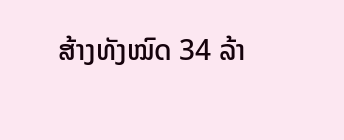ສ້າງທັງໝົດ 34 ລ້າ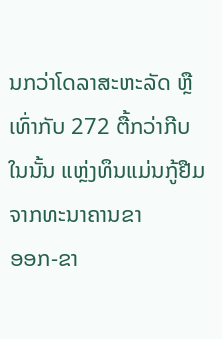ນກວ່າໂດລາສະຫະລັດ ຫຼື ເທົ່າກັບ 272 ຕື້ກວ່າກີບ ໃນນັ້ນ ແຫຼ່ງທຶນແມ່ນກູ້ຢືມຈາກທະນາຄານຂາ
ອອກ-ຂາ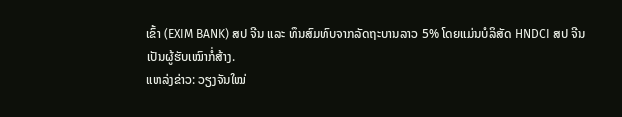ເຂົ້າ (EXIM BANK) ສປ ຈີນ ແລະ ທຶນສົມທົບຈາກລັດຖະບານລາວ 5% ໂດຍແມ່ນບໍລິສັດ HNDCI ສປ ຈີນ
ເປັນຜູ້ຮັບເໝົາກໍ່ສ້າງ.
ແຫລ່ງຂ່າວ: ວຽງຈັນໃໝ່